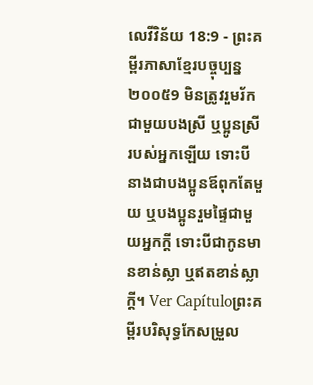លេវីវិន័យ 18:9 - ព្រះគម្ពីរភាសាខ្មែរបច្ចុប្បន្ន ២០០៥9 មិនត្រូវរួមរ័កជាមួយបងស្រី ឬប្អូនស្រីរបស់អ្នកឡើយ ទោះបីនាងជាបងប្អូនឪពុកតែមួយ ឬបងប្អូនរួមផ្ទៃជាមួយអ្នកក្ដី ទោះបីជាកូនមានខាន់ស្លា ឬឥតខាន់ស្លាក្ដី។ Ver Capítuloព្រះគម្ពីរបរិសុទ្ធកែសម្រួល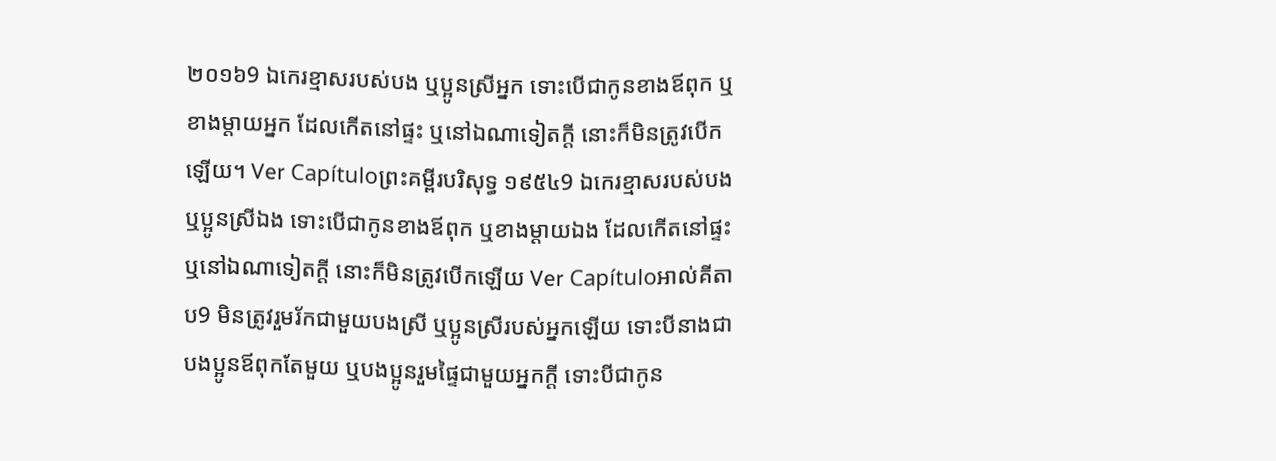២០១៦9 ឯកេរខ្មាសរបស់បង ឬប្អូនស្រីអ្នក ទោះបើជាកូនខាងឪពុក ឬខាងម្តាយអ្នក ដែលកើតនៅផ្ទះ ឬនៅឯណាទៀតក្តី នោះក៏មិនត្រូវបើកឡើយ។ Ver Capítuloព្រះគម្ពីរបរិសុទ្ធ ១៩៥៤9 ឯកេរខ្មាសរបស់បងឬប្អូនស្រីឯង ទោះបើជាកូនខាងឪពុក ឬខាងម្តាយឯង ដែលកើតនៅផ្ទះ ឬនៅឯណាទៀតក្តី នោះក៏មិនត្រូវបើកឡើយ Ver Capítuloអាល់គីតាប9 មិនត្រូវរួមរ័កជាមួយបងស្រី ឬប្អូនស្រីរបស់អ្នកឡើយ ទោះបីនាងជាបងប្អូនឪពុកតែមួយ ឬបងប្អូនរួមផ្ទៃជាមួយអ្នកក្តី ទោះបីជាកូន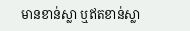មានខាន់ស្លា ឬឥតខាន់ស្លា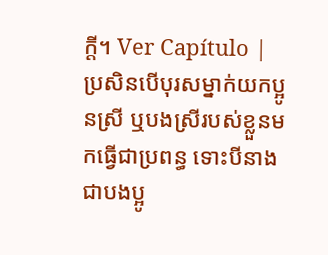ក្តី។ Ver Capítulo |
ប្រសិនបើបុរសម្នាក់យកប្អូនស្រី ឬបងស្រីរបស់ខ្លួនមកធ្វើជាប្រពន្ធ ទោះបីនាងជាបងប្អូ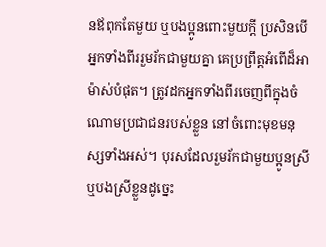នឪពុកតែមួយ ឬបងប្អូនពោះមួយក្ដី ប្រសិនបើអ្នកទាំងពីររួមរ័កជាមួយគ្នា គេប្រព្រឹត្តអំពើដ៏អាម៉ាស់បំផុត។ ត្រូវដកអ្នកទាំងពីរចេញពីក្នុងចំណោមប្រជាជនរបស់ខ្លួន នៅចំពោះមុខមនុស្សទាំងអស់។ បុរសដែលរួមរ័កជាមួយប្អូនស្រី ឬបងស្រីខ្លួនដូច្នេះ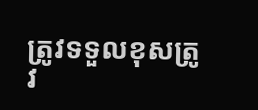ត្រូវទទួលខុសត្រូវ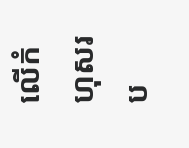លើកំហុសរប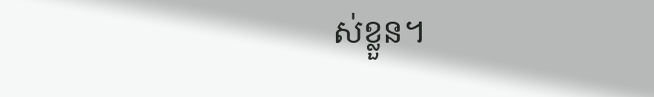ស់ខ្លួន។